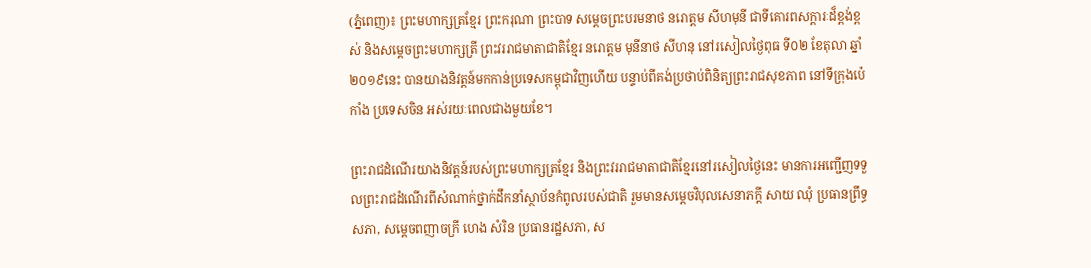(ភ្នំពេញ)៖ ព្រះមហាក្សត្រខ្មែរ ព្រះករុណា ព្រះបាទ សម្តេចព្រះបរមនាថ នរោត្តម សីហមុនី ជាទីគោរពសក្តារៈដ៏ខ្ពង់ខ្ពស់ និងសម្តេចព្រះមហាក្សត្រី ព្រះវររាជមាតាជាតិខ្មែរ នរោត្តម មុនីនាថ សីហនុ នៅរសៀលថ្ងៃពុធ ទី០២ ខែតុលា ឆ្នាំ២០១៩នេះ បានយាងនិវត្តន៍មកកាន់ប្រទេសកម្ពុជាវិញហើយ បន្ទាប់ពីគង់ប្រថាប់ពិនិត្យព្រះរាជសុខភាព នៅទីក្រុងប៉េកាំង ប្រទេសចិន អស់រយៈពេលជាងមួយខែ។

ព្រះរាជដំណើរយាងនិវត្តន៍របស់ព្រះមហាក្សត្រខ្មែរ និងព្រះវររាជមាតាជាតិខ្មែរនៅរសៀលថ្ងៃនេះ មានការអញ្ជើញទទួលព្រះរាជដំណើរពីសំណាក់ថ្នាក់ដឹកនាំស្ថាប័នកំពូលរបស់ជាតិ រួមមានសម្តេចវិបុលសេនាភក្តី សាយ ឈុំ ប្រធានព្រឹទ្ធសភា, សម្តេចពញាចក្រី ហេង សំរិន ប្រធានរដ្ឋសភា, ស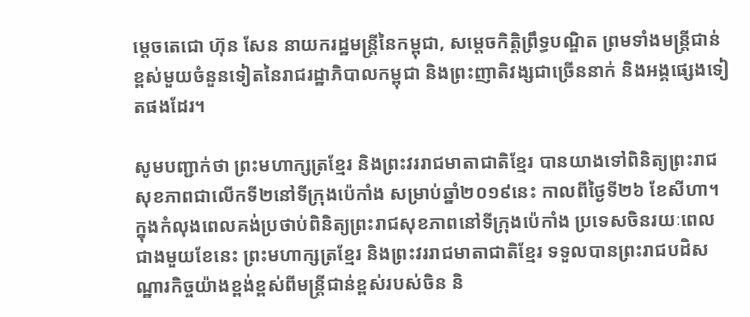ម្តេចតេជោ ហ៊ុន សែន នាយករដ្ឋមន្ត្រីនៃកម្ពុជា, សម្តេចកិត្តិព្រឹទ្ធបណ្ឌិត ព្រមទាំងមន្ត្រីជាន់ខ្ពស់មួយចំនួនទៀតនៃរាជរដ្ឋាភិបាលកម្ពុជា និងព្រះញាតិវង្សជាច្រើននាក់ និងអង្គផ្សេងទៀតផងដែរ។

សូមបញ្ជាក់ថា ព្រះមហាក្សត្រខ្មែរ និងព្រះវររាជមាតាជាតិខ្មែរ បានយាងទៅពិនិត្យព្រះរាជសុខភាពជាលើកទី២នៅទីក្រុងប៉េកាំង សម្រាប់ឆ្នាំ២០១៩នេះ កាលពីថ្ងៃទី២៦ ខែសីហា។ ក្នុងកំលុងពេលគង់ប្រថាប់ពិនិត្យព្រះរាជសុខភាពនៅទីក្រុងប៉េកាំង ប្រទេសចិនរយៈពេលជាងមួយខែនេះ ព្រះមហាក្សត្រខ្មែរ និងព្រះវររាជមាតាជាតិខ្មែរ ទទួលបានព្រះរាជបដិសណ្ឋារកិច្ចយ៉ាងខ្ពង់ខ្ពស់ពីមន្ត្រីជាន់ខ្ពស់របស់ចិន និ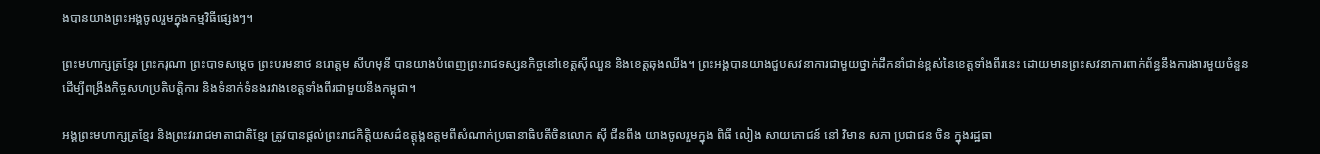ងបានយាងព្រះអង្គចូលរួមក្នុងកម្មវិធីផ្សេងៗ។

ព្រះមហាក្សត្រខ្មែរ ព្រះករុណា ព្រះបាទសម្តេច ព្រះបរមនាថ នរោត្តម សីហមុនី បានយាងបំពេញព្រះរាជទស្សនកិច្ចនៅខេត្តស៊ីឈួន និងខេត្តឆុងឈីង។ ព្រះអង្គបានយាងជួបសវនាការជាមួយថ្នាក់ដឹកនាំជាន់ខ្ពស់នៃខេត្តទាំងពីរនេះ ដោយមានព្រះសវនាការពាក់ព័ន្ធនឹងការងារមួយចំនួន ដើម្បីពង្រឹងកិច្ចសហប្រតិបត្តិការ និងទំនាក់ទំនងរវាងខេត្តទាំងពីរជាមួយនឹងកម្ពុជា។

អង្គព្រះមហាក្សត្រខ្មែរ និងព្រះវររាជមាតាជាតិខ្មែរ ត្រូវបានផ្តល់ព្រះរាជកិត្តិយសដ៌ឧត្តុង្គឧត្តមពីសំណាក់ប្រធានាធិបតីចិនលោក ស៊ី ជីនពីង យាងចូលរួមក្នុង ពិធី លៀង សាយភោជន៍ នៅ វិមាន សភា ប្រជាជន ចិន ក្នុងរដ្ឋធា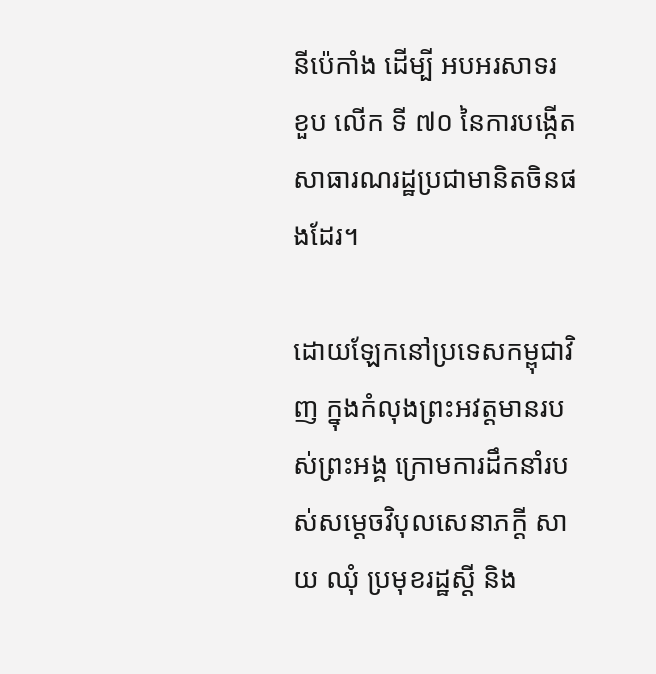នីប៉េកាំង ដេីម្បី អបអរសាទរ ខួប លេីក ទី ៧០ នៃការបង្កើតសាធារណរដ្ឋប្រជាមានិតចិនផងដែរ។

ដោយឡែកនៅប្រទេសកម្ពុជាវិញ ក្នុងកំលុងព្រះអវត្តមានរបស់ព្រះអង្គ ក្រោមការដឹកនាំរបស់សម្តេចវិបុលសេនាភក្តី សាយ ឈុំ ប្រមុខរដ្ឋស្តី និង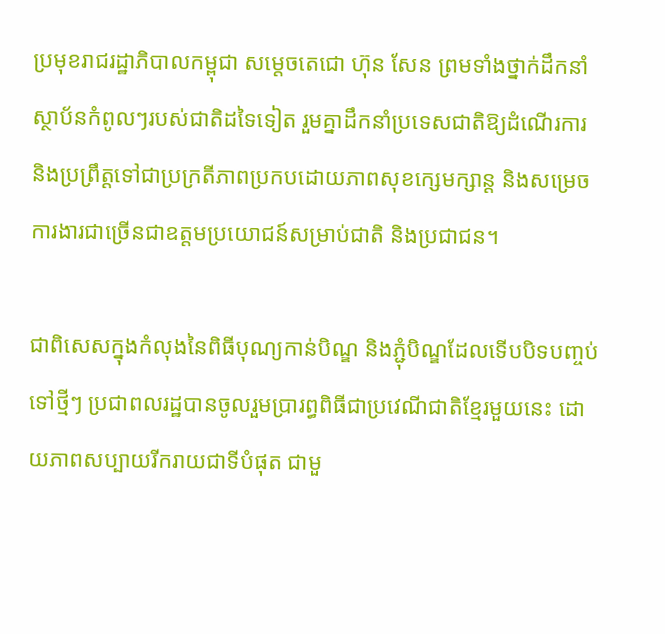ប្រមុខរាជរដ្ឋាភិបាលកម្ពុជា សម្តេចតេជោ ហ៊ុន សែន ព្រមទាំងថ្នាក់ដឹកនាំស្ថាប័នកំពូលៗរបស់ជាតិដទៃទៀត រួមគ្នាដឹកនាំប្រទេសជាតិឱ្យដំណើរការ និងប្រព្រឹត្តទៅជាប្រក្រតីភាពប្រកបដោយភាពសុខក្សេមក្សាន្ត និងសម្រេចការងារជាច្រើនជាឧត្តមប្រយោជន៍សម្រាប់ជាតិ និងប្រជាជន។

ជាពិសេសក្នុងកំលុងនៃពិធីបុណ្យកាន់បិណ្ឌ និងភ្ជុំបិណ្ឌដែលទើបបិទបញ្ចប់ទៅថ្មីៗ ប្រជាពលរដ្ឋបានចូលរួមប្រារព្ធពិធីជាប្រវេណីជាតិខ្មែរមួយនេះ ដោយភាពសប្បាយរីករាយជាទីបំផុត ជាមួ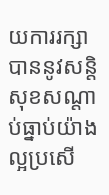យការរក្សាបាននូវសន្តិសុខសណ្តាប់ធ្នាប់យ៉ាងល្អប្រសើ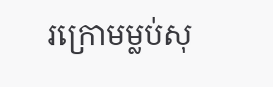រក្រោមម្លប់សុ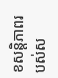ខសន្តិភាពរបស់ស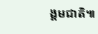ង្គមជាតិ៕